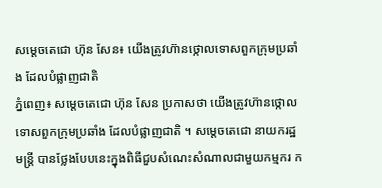សម្តេចតេជោ ហ៊ុន សែន៖ យើងត្រូវហ៊ានថ្កោលទោសពួកក្រុមប្រឆាំង ដែលបំផ្លាញជាតិ
ភ្នំពេញ៖ សម្តេចតេជោ ហ៊ុន សែន ប្រកាសថា យើងត្រូវហ៊ានថ្កោលទោសពួកក្រុមប្រឆាំង ដែលបំផ្លាញជាតិ ។ សម្ដេចតេជោ នាយករដ្ឋមន្ត្រី បានថ្លែងបែបនេះក្នុងពិធីជួបសំណេះសំណាលជាមួយកម្មករ ក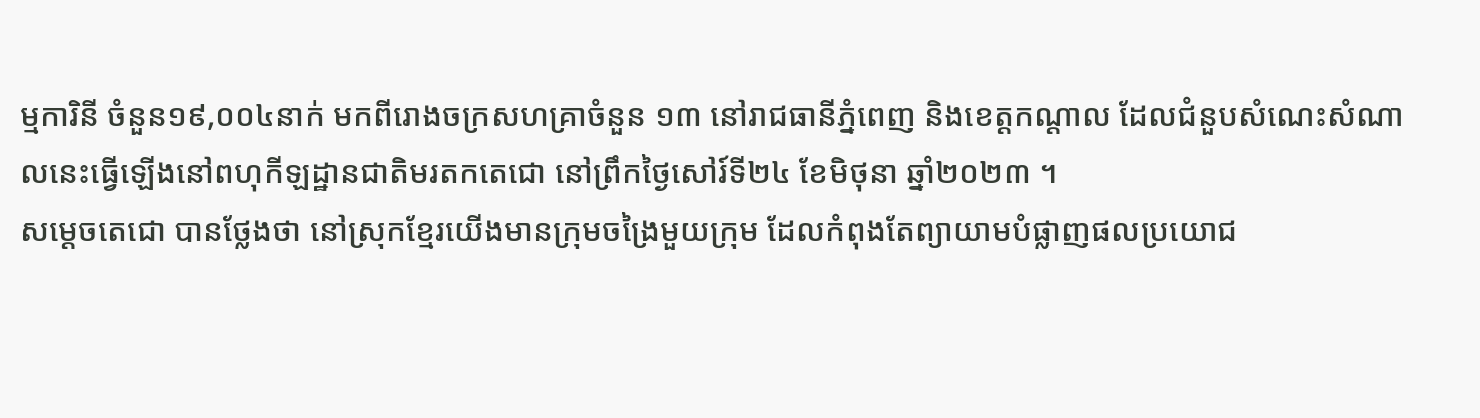ម្មការិនី ចំនួន១៩,០០៤នាក់ មកពីរោងចក្រសហគ្រាចំនួន ១៣ នៅរាជធានីភ្នំពេញ និងខេត្តកណ្ដាល ដែលជំនួបសំណេះសំណាលនេះធ្វើឡើងនៅពហុកីឡដ្ឋានជាតិមរតកតេជោ នៅព្រឹកថ្ងៃសៅរ៍ទី២៤ ខែមិថុនា ឆ្នាំ២០២៣ ។
សម្តេចតេជោ បានថ្លែងថា នៅស្រុកខ្មែរយើងមានក្រុមចង្រៃមួយក្រុម ដែលកំពុងតែព្យាយាមបំផ្លាញផលប្រយោជ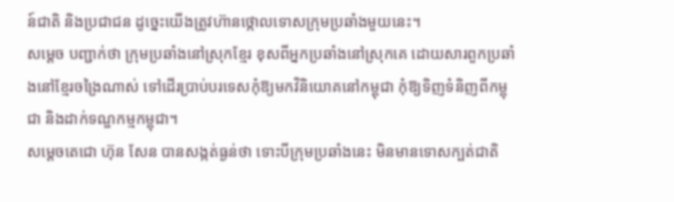ន៍ជាតិ និងប្រជាជន ដូច្នេះយើងត្រូវហ៊ានថ្កោលទោសក្រុមប្រឆាំងមួយនេះ។
សម្តេច បញ្ជាក់ថា ក្រុមប្រឆាំងនៅស្រុកខ្មែរ ខុសពីអ្នកប្រឆាំងនៅស្រុកគេ ដោយសារពួកប្រឆាំងនៅខ្មែរចង្រៃណាស់ ទៅដើរប្រាប់បរទេសកុំឱ្យមកវិនិយោគនៅកម្ពុជា កុំឱ្យទិញទំនិញពីកម្ពុជា និងដាក់ទណ្ឌកម្មកម្ពុជា។
សម្តេចតេជោ ហ៊ុន សែន បានសង្កត់ធ្ងន់ថា ទោះបីក្រុមប្រឆាំងនេះ មិនមានទោសក្បត់ជាតិ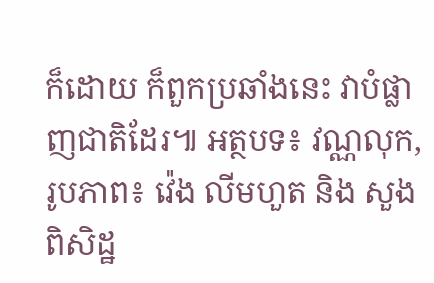ក៏ដោយ ក៏ពួកប្រឆាំងនេះ វាបំផ្លាញជាតិដែរ៕ អត្ថបទ៖ វណ្ណលុក, រូបភាព៖ វ៉េង លីមហួត និង សួង ពិសិដ្ឋ